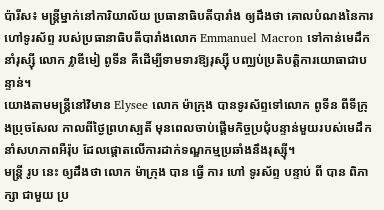ប៉ារីស៖ មន្ត្រីម្នាក់នៅការិយាល័យ ប្រធានាធិបតីបារាំង ឲ្យដឹងថា គោលបំណងនៃការហៅទូរស័ព្ទ របស់ប្រធានាធិបតីបារាំងលោក Emmanuel Macron ទៅកាន់មេដឹកនាំរុស្ស៊ី លោក វ្លាឌីមៀ ពូទីន គឺដើម្បីទាមទារឱ្យរុស្ស៊ី បញ្ឈប់ប្រតិបត្តិការយោធាជាបន្ទាន់។
យោងតាមមន្ត្រីនៅវិមាន Elysee លោក ម៉ាក្រុង បានទូរស័ព្ទទៅលោក ពូទីន ពីទីក្រុងប្រុចសែល កាលពីថ្ងៃព្រហស្បតិ៍ មុនពេលចាប់ផ្តើមកិច្ចប្រជុំបន្ទាន់មួយរបស់មេដឹកនាំសហភាពអឺរ៉ុប ដែលផ្តោតលើការដាក់ទណ្ឌកម្មប្រឆាំងនឹងរុស្ស៊ី។
មន្ត្រី រូប នេះ ឲ្យដឹងថា លោក ម៉ាក្រុង បាន ធ្វើ ការ ហៅ ទូរស័ព្ទ បន្ទាប់ ពី បាន ពិភាក្សា ជាមួយ ប្រ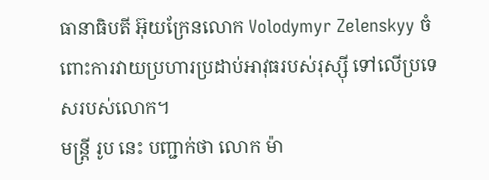ធានាធិបតី អ៊ុយក្រែនលោក Volodymyr Zelenskyy ចំពោះការវាយប្រហារប្រដាប់អាវុធរបស់រុស្ស៊ី ទៅលើប្រទេសរបស់លោក។
មន្ត្រី រូប នេះ បញ្ជាក់ថា លោក ម៉ា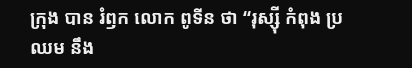ក្រុង បាន រំឭក លោក ពូទីន ថា “រុស្ស៊ី កំពុង ប្រឈម នឹង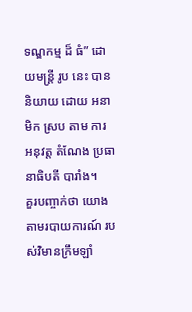ទណ្ឌកម្ម ដ៏ ធំ” ដោយមន្ត្រី រូប នេះ បាន និយាយ ដោយ អនាមិក ស្រប តាម ការ អនុវត្ត តំណែង ប្រធានាធិបតី បារាំង។
គួរបញ្ចាក់ថា យោងតាមរបាយការណ៍ របស់វិមានក្រឹមឡាំ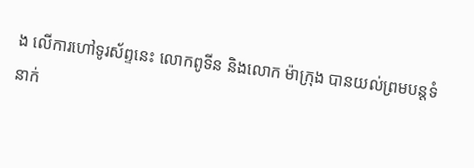ង លើការហៅទូរស័ព្ទនេះ លោកពូទីន និងលោក ម៉ាក្រុង បានយល់ព្រមបន្តទំនាក់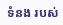ទំនង របស់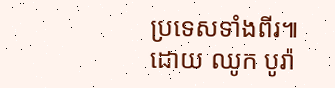ប្រទេសទាំងពីរ៕
ដោយ ឈូក បូរ៉ា